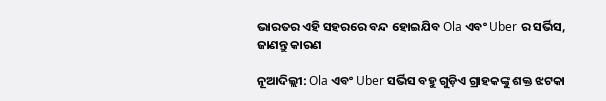ଭାରତର ଏହି ସହରରେ ବନ୍ଦ ହୋଇଯିବ Ola ଏବଂ Uber ର ସର୍ଭିସ, ଜାଣନ୍ତୁ କାରଣ

ନୂଆଦିଲ୍ଲୀ: Ola ଏବଂ Uber ସର୍ଭିସ ବହୁ ଗୁଡ଼ିଏ ଗ୍ରାହକଙ୍କୁ ଶକ୍ତ ଝଟକା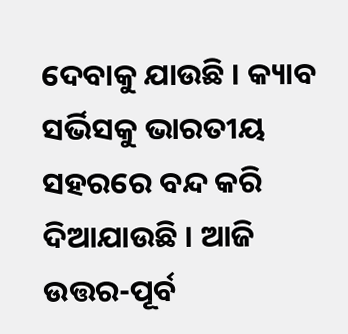ଦେବାକୁ ଯାଉଛି । କ୍ୟାବ ସର୍ଭିସକୁ ଭାରତୀୟ ସହରରେ ବନ୍ଦ କରି ଦିଆଯାଉଛି । ଆଜି ଉତ୍ତର-ପୂର୍ବ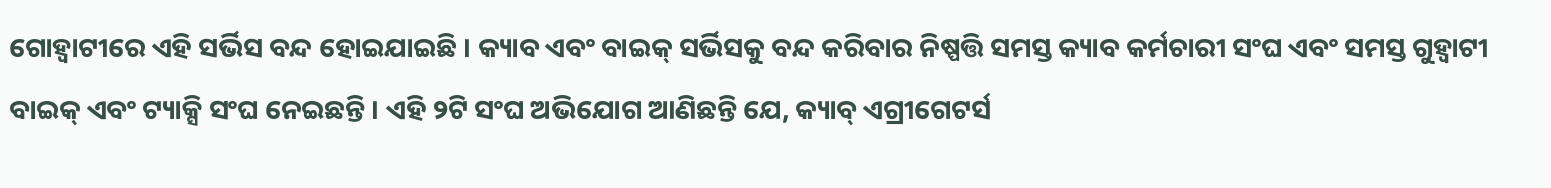ଗୋହ୍ୱାଟୀରେ ଏହି ସର୍ଭିସ ବନ୍ଦ ହୋଇଯାଇଛି । କ୍ୟାବ ଏବଂ ବାଇକ୍ ସର୍ଭିସକୁ ବନ୍ଦ କରିବାର ନିଷ୍ପତ୍ତି ସମସ୍ତ କ୍ୟାବ କର୍ମଚାରୀ ସଂଘ ଏବଂ ସମସ୍ତ ଗୁହ୍ୱାଟୀ ବାଇକ୍ ଏବଂ ଟ୍ୟାକ୍ସି ସଂଘ ନେଇଛନ୍ତି । ଏହି ୨ଟି ସଂଘ ଅଭିଯୋଗ ଆଣିଛନ୍ତି ଯେ, କ୍ୟାବ୍ ଏଗ୍ରୀଗେଟର୍ସ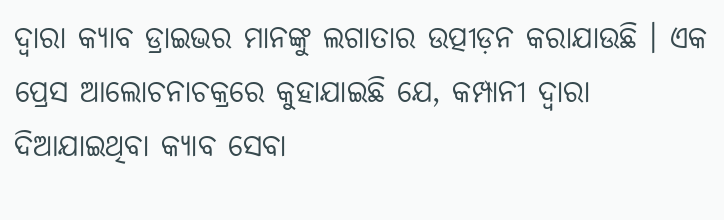ଦ୍ୱାରା କ୍ୟାବ ଡ୍ରାଇଭର ମାନଙ୍କୁ ଲଗାତାର ଉତ୍ପୀଡ଼ନ କରାଯାଉଛି । ଏକ ପ୍ରେସ ଆଲୋଚନାଚକ୍ରରେ କୁହାଯାଇଛି ଯେ, କମ୍ପାନୀ ଦ୍ୱାରା ଦିଆଯାଇଥିବା କ୍ୟାବ ସେବା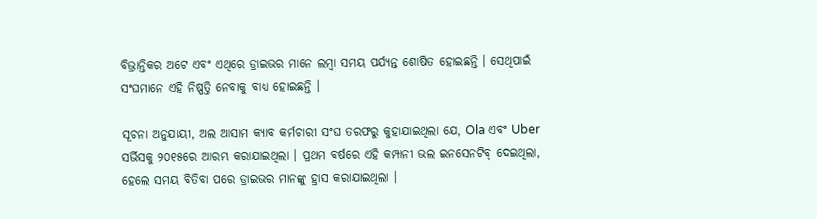ବିଭ୍ରାନ୍ତିକର ଅଟେ ଏବଂ ଏଥିରେ ଡ୍ରାଇଭର ମାନେ ଲମ୍ବା ସମୟ ପର୍ଯ୍ୟନ୍ତ ଶୋଷିତ ହୋଇଛନ୍ତି । ସେଥିପାଇଁ ସଂଘମାନେ ଏହି ନିଷ୍ପତ୍ତି ନେବାକୁ ବାଧ୍ୟ ହୋଇଛନ୍ତି ।

ସୂଚନା ଅନୁଯାୟୀ, ଅଲ ଆସାମ କ୍ୟାବ କର୍ମଚାରୀ ସଂଘ ତରଫରୁ କୁହାଯାଇଥିଲା ଯେ, Ola ଏବଂ Uber ସର୍ଭିସକୁ ୨୦୧୫ରେ ଆରମ୍ଭ କରାଯାଇଥିଲା । ପ୍ରଥମ ବର୍ଷରେ ଏହି କମ୍ପାନୀ ଭଲ ଇନସେନଟିବ୍ ଦେଇଥିଲା, ହେଲେ ସମୟ ବିତିବା ପରେ ଡ୍ରାଇଭର ମାନଙ୍କୁ ହ୍ରାସ କରାଯାଇଥିଲା ।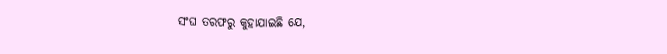ସଂଘ ତରଫରୁ କୁହାଯାଇଛି ଯେ,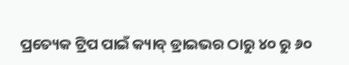ପ୍ରତ୍ୟେକ ଟ୍ରିପ ପାଇଁ କ୍ୟାବ୍ ଡ୍ରାଇଭର ଠାରୁ ୪୦ ରୁ ୬୦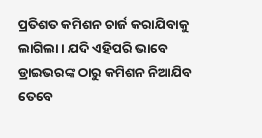ପ୍ରତିଶତ କମିଶନ ଚାର୍ଜ କରାଯିବାକୁ ଲାଗିଲା । ଯଦି ଏହିପରି ଭାବେ ଡ୍ରାଇଭରଙ୍କ ଠାରୁ କମିଶନ ନିଆଯିବ ତେବେ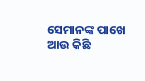ସେମାନଙ୍କ ପାଖେ ଆଉ କିଛି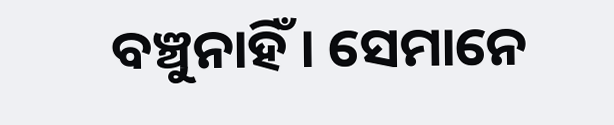ବଞ୍ଚୁନାହିଁ । ସେମାନେ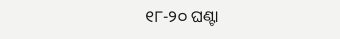୧୮-୨୦ ଘଣ୍ଟା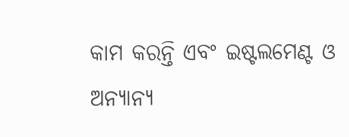କାମ କରନ୍ତି ଏବଂ ଇଷ୍ଟଲମେଣ୍ଟ ଓ ଅନ୍ୟାନ୍ୟ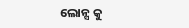ଲୋନ୍ସ କୁ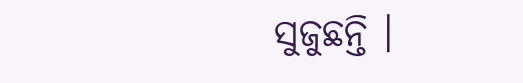ସୁଜୁଛନ୍ତି ।